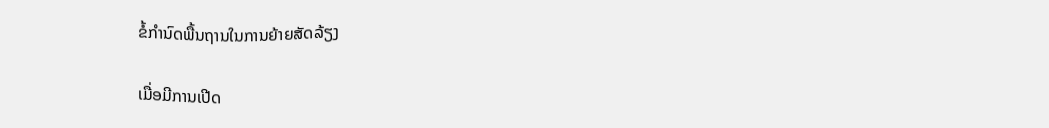ຂໍ້ກຳນົດພື້ນຖານໃນການຍ້າຍສັດລ້ຽງ

ເມື່ອມີການເປີດ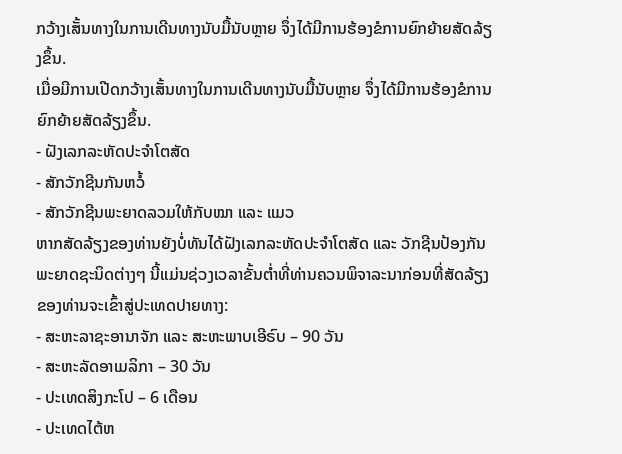ກວ້າງເສັ້ນທາງໃນການເດີນທາງນັບມື້ນັບຫຼາຍ ຈຶ່ງໄດ້ມີການຮ້ອງຂໍການຍົກຍ້າຍສັດລ້ຽງຂຶ້ນ.
ເມື່ອມີການເປີດກວ້າງເສັ້ນທາງໃນການເດີນທາງນັບມື້ນັບຫຼາຍ ຈຶ່ງໄດ້ມີການຮ້ອງຂໍການຍົກຍ້າຍສັດລ້ຽງຂຶ້ນ.
- ຝັງເລກລະຫັດປະຈຳໂຕສັດ
- ສັກວັກຊີນກັນຫວໍ້
- ສັກວັກຊີນພະຍາດລວມໃຫ້ກັບໝາ ແລະ ແມວ
ຫາກສັດລ້ຽງຂອງທ່ານຍັງບໍ່ທັນໄດ້ຝັງເລກລະຫັດປະຈຳໂຕສັດ ແລະ ວັກຊີນປ້ອງກັນພະຍາດຊະນິດຕ່າງໆ ນີ້ແມ່ນຊ່ວງເວລາຂັ້ນຕ່ຳທີ່ທ່ານຄວນພິຈາລະນາກ່ອນທີ່ສັດລ້ຽງຂອງທ່ານຈະເຂົ້າສູ່ປະເທດປາຍທາງ:
- ສະຫະລາຊະອານາຈັກ ແລະ ສະຫະພາບເອີຣົບ – 90 ວັນ
- ສະຫະລັດອາເມລິກາ – 30 ວັນ
- ປະເທດສິງກະໂປ – 6 ເດືອນ
- ປະເທດໄຕ້ຫ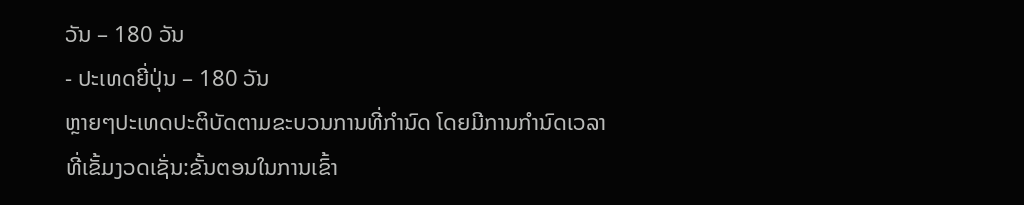ວັນ – 180 ວັນ
- ປະເທດຍີ່ປຸ່ນ – 180 ວັນ
ຫຼາຍໆປະເທດປະຕິບັດຕາມຂະບວນການທີ່ກຳນົດ ໂດຍມີການກຳນົດເວລາທີ່ເຂັ້ມງວດເຊັ່ນ:ຂັ້ນຕອນໃນການເຂົ້າ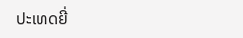ປະເທດຍີ່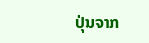ປຸ່ນຈາກ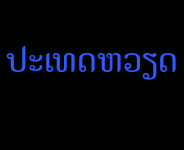ປະເທດຫວຽດ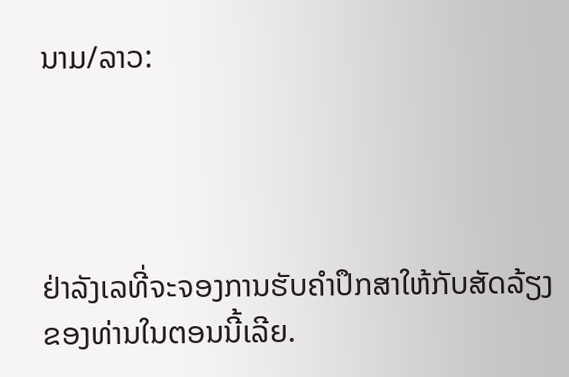ນາມ/ລາວ:




ຢ່າລັງເລທີ່ຈະຈອງການຮັບຄຳປຶກສາໃຫ້ກັບສັດລ້ຽງຂອງທ່ານໃນຕອນນີ້ເລີຍ.